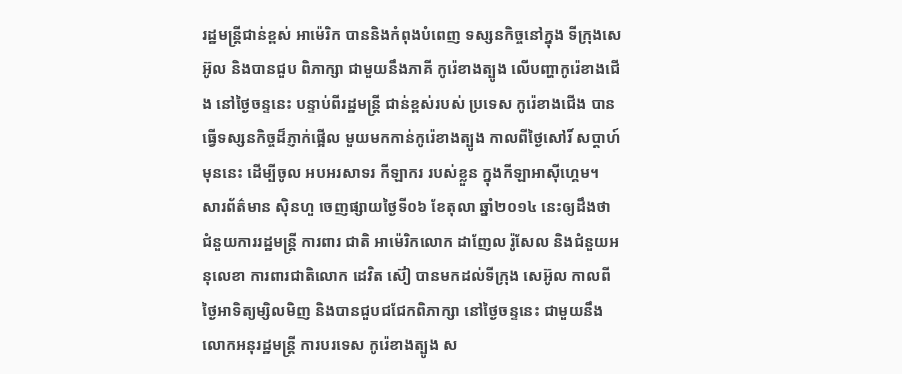រដ្ឋមន្ត្រីជាន់ខ្ពស់ អាម៉េរិក បាននិងកំពុងបំពេញ ទស្សនកិច្ចនៅក្នុង ទីក្រុងសេអ៊ូល និងបានជួប ពិភាក្សា ជាមួយនឹងភាគី កូរ៉េខាងត្បូង លើបញ្ហាកូរ៉េខាងជើង នៅថ្ងៃចន្ទនេះ បន្ទាប់ពីរដ្ឋមន្ត្រី ជាន់ខ្ពស់របស់ ប្រទេស កូរ៉េខាងជើង បានធ្វើទស្សនកិច្ចដ៏ភ្ញាក់ផ្អើល មួយមកកាន់កូរ៉េខាងត្បូង កាលពីថ្ងៃសៅរិ៍ សប្ដាហ៍មុននេះ ដើម្បីចូល អបអរសាទរ កីឡាករ របស់ខ្លួន ក្នុងកីឡាអាស៊ីហ្គេម។
សារព័ត៌មាន ស៊ិនហួ ចេញផ្សាយថ្ងៃទី០៦ ខែតុលា ឆ្នាំ២០១៤ នេះឲ្យដឹងថា ជំនួយការរដ្ឋមន្ត្រី ការពារ ជាតិ អាម៉េរិកលោក ដាញែល រ៉ូសែល និងជំនួយអនុលេខា ការពារជាតិលោក ដេវិត ស៊ៀ បានមកដល់ទីក្រុង សេអ៊ូល កាលពីថ្ងៃអាទិត្យម្សិលមិញ និងបានជួបជជែកពិភាក្សា នៅថ្ងៃចន្ទនេះ ជាមួយនឹង លោកអនុរដ្ឋមន្ត្រី ការបរទេស កូរ៉េខាងត្បូង ស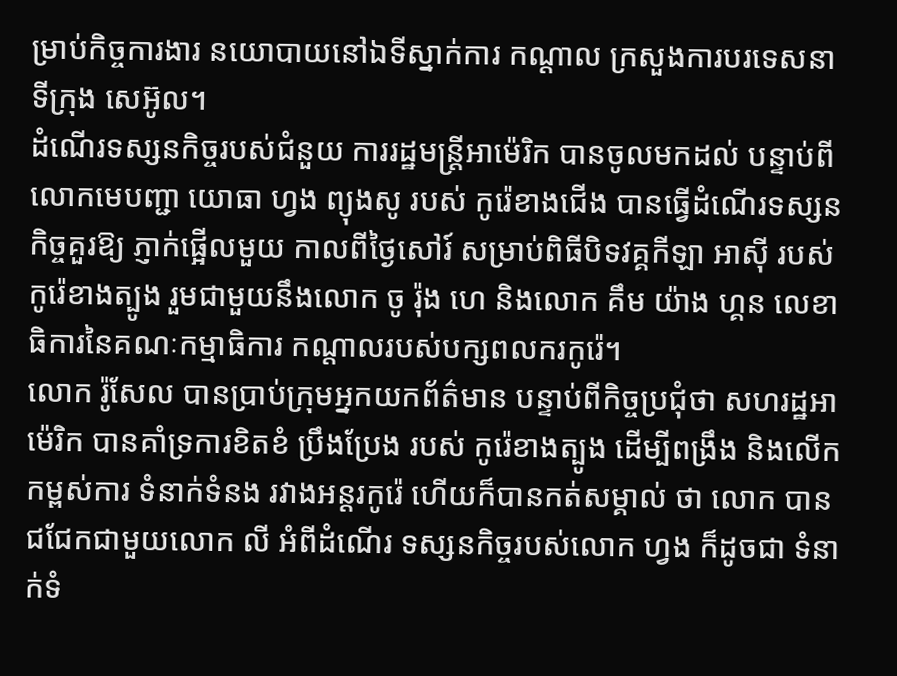ម្រាប់កិច្ចការងារ នយោបាយនៅឯទីស្នាក់ការ កណ្តាល ក្រសួងការបរទេសនា ទីក្រុង សេអ៊ូល។
ដំណើរទស្សនកិច្ចរបស់ជំនួយ ការរដ្ឋមន្ត្រីអាម៉េរិក បានចូលមកដល់ បន្ទាប់ពីលោកមេបញ្ជា យោធា ហ្វង ព្យុងសូ របស់ កូរ៉េខាងជើង បានធ្វើដំណើរទស្សនកិច្ចគួរឱ្យ ភ្ញាក់ផ្អើលមួយ កាលពីថ្ងៃសៅរ៍ សម្រាប់ពិធីបិទវគ្គកីឡា អាស៊ី របស់កូរ៉េខាងត្បូង រួមជាមួយនឹងលោក ចូ រ៉ុង ហេ និងលោក គឹម យ៉ាង ហ្គន លេខាធិការនៃគណៈកម្មាធិការ កណ្តាលរបស់បក្សពលករកូរ៉េ។
លោក រ៉ូសែល បានប្រាប់ក្រុមអ្នកយកព័ត៌មាន បន្ទាប់ពីកិច្ចប្រជុំថា សហរដ្ឋអាម៉េរិក បានគាំទ្រការខិតខំ ប្រឹងប្រែង របស់ កូរ៉េខាងត្បូង ដើម្បីពង្រឹង និងលើកកម្ពស់ការ ទំនាក់ទំនង រវាងអន្ដរកូរ៉េ ហើយក៏បានកត់សម្គាល់ ថា លោក បានជជែកជាមួយលោក លី អំពីដំណើរ ទស្សនកិច្ចរបស់លោក ហ្វង ក៏ដូចជា ទំនាក់ទំ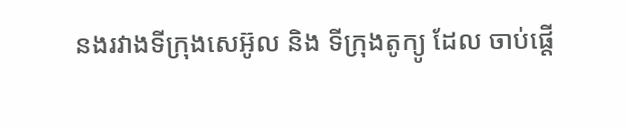នងរវាងទីក្រុងសេអ៊ូល និង ទីក្រុងតូក្យូ ដែល ចាប់ផ្តើ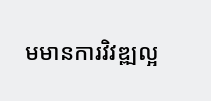មមានការវិវឌ្ឍល្អ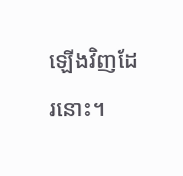ឡើងវិញដែរនោះ។